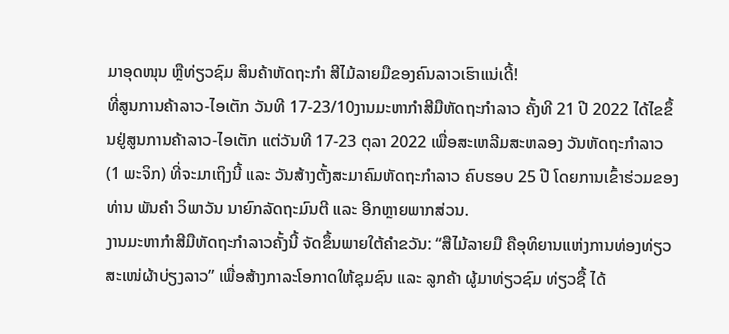ມາອຸດໜຸນ ຫຼືທ່ຽວຊົມ ສິນຄ້າຫັດຖະກຳ ສີໄມ້ລາຍມືຂອງຄົນລາວເຮົາແນ່ເດີ້!
ທີ່ສູນການຄ້າລາວ-ໄອເຕັກ ວັນທີ 17-23/10ງານມະຫາກຳສີມືຫັດຖະກຳລາວ ຄັ້ງທີ 21 ປີ 2022 ໄດ້ໄຂຂຶ້ນຢູ່ສູນການຄ້າລາວ-ໄອເຕັກ ແຕ່ວັນທີ 17-23 ຕຸລາ 2022 ເພື່ອສະເຫລີມສະຫລອງ ວັນຫັດຖະກໍາລາວ (1 ພະຈິກ) ທີ່ຈະມາເຖິງນີ້ ແລະ ວັນສ້າງຕັ້ງສະມາຄົມຫັດຖະກຳລາວ ຄົບຮອບ 25 ປີ ໂດຍການເຂົ້າຮ່ວມຂອງທ່ານ ພັນຄຳ ວິພາວັນ ນາຍົກລັດຖະມົນຕີ ແລະ ອີກຫຼາຍພາກສ່ວນ.
ງານມະຫາກຳສີມືຫັດຖະກຳລາວຄັ້ງນີ້ ຈັດຂຶ້ນພາຍໃຕ້ຄຳຂວັນ: “ສືໄມ້ລາຍມື ຄືອຸທິຍານແຫ່ງການທ່ອງທ່ຽວ ສະເໜ່ຜ້າບ່ຽງລາວ” ເພື່ອສ້າງກາລະໂອກາດໃຫ້ຊຸມຊົນ ແລະ ລູກຄ້າ ຜູ້ມາທ່ຽວຊົມ ທ່ຽວຊື້ ໄດ້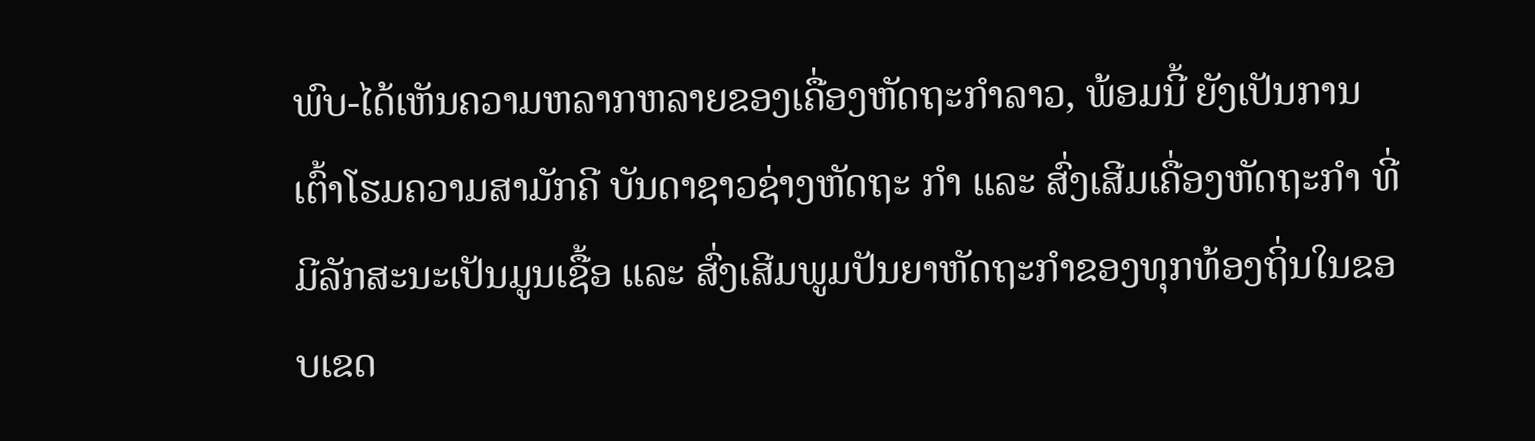ພົບ-ໄດ້ເຫັນຄວາມຫລາກຫລາຍຂອງເຄື່ອງຫັດຖະກຳລາວ, ພ້ອມນີ້ ຍັງເປັນການເຕົ້າໂຮມຄວາມສາມັກຄີ ບັນດາຊາວຊ່າງຫັດຖະ ກຳ ແລະ ສົ່ງເສີມເຄື່ອງຫັດຖະກຳ ທີ່ມີລັກສະນະເປັນມູນເຊື້ອ ແລະ ສົ່ງເສີມພູມປັນຍາຫັດຖະກໍາຂອງທຸກທ້ອງຖິ່ນໃນຂອບເຂດ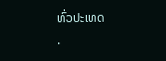ທົ່ວປະເທດ
.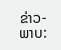ຂ່າວ-ພາບ: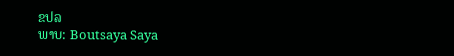ຂປລ
ພາບ: Boutsaya Saya